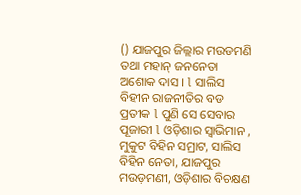() ଯାଜପୁର ଜିଲ୍ଲାର ମଉଡମଣି ତଥା ମହାନ୍ ଜନନେତା ଅଶୋକ ଦାସ । l ସାଲିସ ବିହୀନ ରାଜନୀତିର ବଡ ପ୍ରତୀକ l ପୁଣି ସେ ସେବାର ପୂଜାରୀ l ଓଡ଼ିଶାର ସ୍ୱାଭିମାନ , ମୁକୁଟ ବିହିନ ସମ୍ରାଟ, ସାଲିସ ବିହିନ ନେତା, ଯାଜପୁର ମଉଡ଼ମଣୀ, ଓଡ଼ିଶାର ବିଚକ୍ଷଣ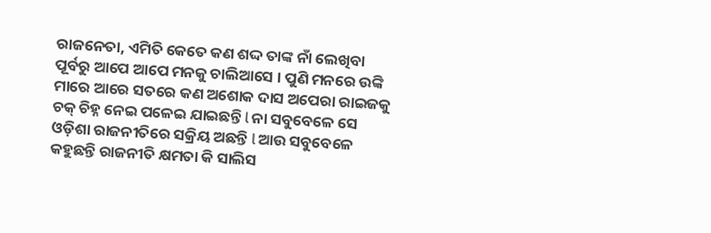ରାଜନେତା, ଏମିତି କେତେ କଣ ଶଦ୍ଦ ତାଙ୍କ ନାଁ ଲେଖିବା ପୂର୍ବରୁ ଆପେ ଆପେ ମନକୁ ଚାଲିଆସେ । ପୁଣି ମନରେ ଉଙ୍କି ମାରେ ଆରେ ସତରେ କଣ ଅଶୋକ ଦାସ ଅପେରା ରାଇଜକୁ ଚକ୍ ଚିହ୍ନ ନେଇ ପଳେଇ ଯାଇଛନ୍ତି l ନା ସବୁବେଳେ ସେ ଓଡ଼ିଶା ରାଜନୀତିରେ ସକ୍ରିୟ ଅଛନ୍ତି l ଆଉ ସବୁବେଳେ କହୁଛନ୍ତି ରାଜନୀତି କ୍ଷମତା କି ସାଲିସ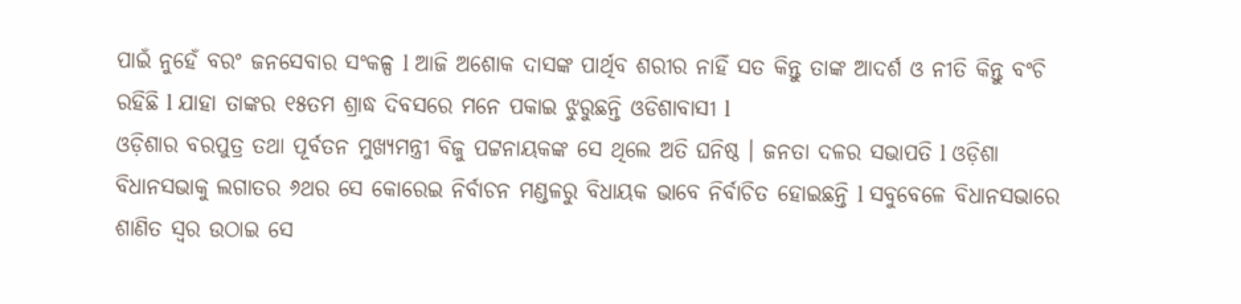ପାଇଁ ନୁହେଁ ବରଂ ଜନସେବାର ସଂକଳ୍ପ l ଆଜି ଅଶୋକ ଦାସଙ୍କ ପାର୍ଥିବ ଶରୀର ନାହିଁ ସତ କିନ୍ତୁ ତାଙ୍କ ଆଦର୍ଶ ଓ ନୀତି କିନ୍ତୁ ବଂଚି ରହିଛି l ଯାହା ତାଙ୍କର ୧୫ତମ ଶ୍ରାଦ୍ଧ ଦିବସରେ ମନେ ପକାଇ ଝୁରୁଛନ୍ତି ଓଡିଶାବାସୀ l
ଓଡ଼ିଶାର ବରପୁତ୍ର ତଥା ପୂର୍ବତନ ମୁଖ୍ୟମନ୍ତ୍ରୀ ବିଜୁ ପଟ୍ଟନାୟକଙ୍କ ସେ ଥିଲେ ଅତି ଘନିଷ୍ଠ । ଜନତା ଦଳର ସଭାପତି l ଓଡ଼ିଶା ବିଧାନସଭାକୁ ଲଗାତର ୬ଥର ସେ କୋରେଇ ନିର୍ବାଚନ ମଣ୍ଡଳରୁ ବିଧାୟକ ଭାବେ ନିର୍ବାଚିତ ହୋଇଛନ୍ତି l ସବୁବେଳେ ବିଧାନସଭାରେ ଶାଣିତ ସ୍ୱର ଉଠାଇ ସେ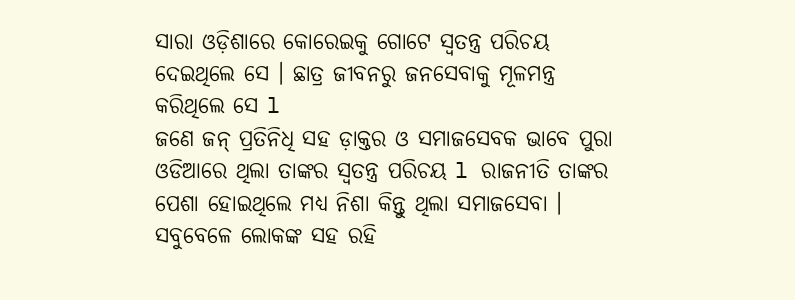ସାରା ଓଡ଼ିଶାରେ କୋରେଇକୁ ଗୋଟେ ସ୍ୱତନ୍ତ୍ର ପରିଚୟ ଦେଇଥିଲେ ସେ । ଛାତ୍ର ଜୀବନରୁ ଜନସେବାକୁ ମୂଳମନ୍ତ୍ର କରିଥିଲେ ସେ l
ଜଣେ ଜନ୍ ପ୍ରତିନିଧି ସହ ଡ଼ାକ୍ତର ଓ ସମାଜସେବକ ଭାବେ ପୁରା ଓଡିଆରେ ଥିଲା ତାଙ୍କର ସ୍ଵତନ୍ତ୍ର ପରିଚୟ l ରାଜନୀତି ତାଙ୍କର ପେଶା ହୋଇଥିଲେ ମଧ୍ୟ ନିଶା କିନ୍ତୁ ଥିଲା ସମାଜସେବା । ସବୁବେଳେ ଲୋକଙ୍କ ସହ ରହି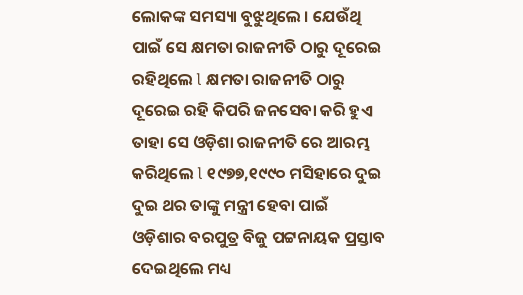ଲୋକଙ୍କ ସମସ୍ୟା ବୁଝୁଥିଲେ । ଯେଉଁଥି ପାଇଁ ସେ କ୍ଷମତା ରାଜନୀତି ଠାରୁ ଦୂରେଇ ରହିଥିଲେ l କ୍ଷମତା ରାଜନୀତି ଠାରୁ ଦୂରେଇ ରହି କିପରି ଜନସେବା କରି ହୁଏ ତାହା ସେ ଓଡ଼ିଶା ରାଜନୀତି ରେ ଆରମ୍ଭ କରିଥିଲେ l ୧୯୭୭,୧୯୯୦ ମସିହାରେ ଦୁଇ ଦୁଇ ଥର ତାଙ୍କୁ ମନ୍ତ୍ରୀ ହେବା ପାଇଁ ଓଡ଼ିଶାର ବରପୁତ୍ର ବିଜୁ ପଟ୍ଟନାୟକ ପ୍ରସ୍ତାବ ଦେଇଥିଲେ ମଧ୍ୟ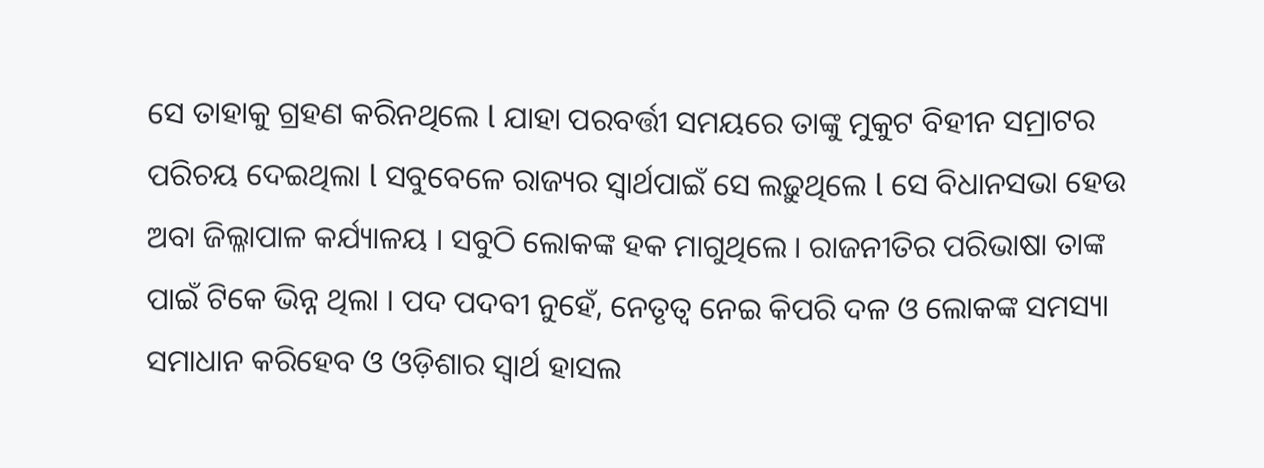ସେ ତାହାକୁ ଗ୍ରହଣ କରିନଥିଲେ l ଯାହା ପରବର୍ତ୍ତୀ ସମୟରେ ତାଙ୍କୁ ମୁକୁଟ ବିହୀନ ସମ୍ରାଟର ପରିଚୟ ଦେଇଥିଲା l ସବୁବେଳେ ରାଜ୍ୟର ସ୍ୱାର୍ଥପାଇଁ ସେ ଲଢ଼ୁଥିଲେ l ସେ ବିଧାନସଭା ହେଉ ଅବା ଜିଲ୍ଳାପାଳ କର୍ଯ୍ୟାଳୟ । ସବୁଠି ଲୋକଙ୍କ ହକ ମାଗୁଥିଲେ । ରାଜନୀତିର ପରିଭାଷା ତାଙ୍କ ପାଇଁ ଟିକେ ଭିନ୍ନ ଥିଲା । ପଦ ପଦବୀ ନୁହେଁ, ନେତୃତ୍ୱ ନେଇ କିପରି ଦଳ ଓ ଲୋକଙ୍କ ସମସ୍ୟା ସମାଧାନ କରିହେବ ଓ ଓଡ଼ିଶାର ସ୍ୱାର୍ଥ ହାସଲ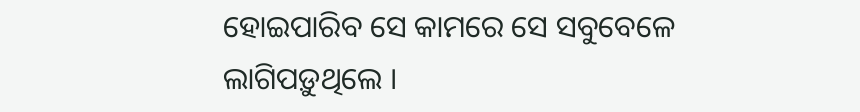ହୋଇପାରିବ ସେ କାମରେ ସେ ସବୁବେଳେ ଲାଗିପଡ଼ୁଥିଲେ ।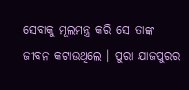ସେବାକୁ ମୂଲମନ୍ତ୍ର କରି ସେ ତାଙ୍କ ଜୀବନ କଟାଉଥିଲେ । ପୁରା ଯାଜପୁରର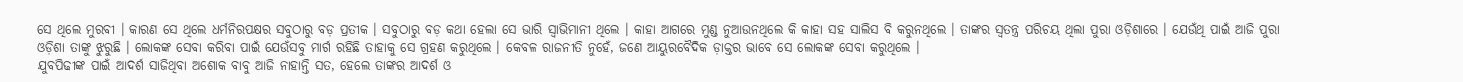ସେ ଥିଲେ ମୁରବୀ । କାରଣ ସେ ଥିଲେ ଧର୍ମନିରପକ୍ଷର ସବୁଠାରୁ ବଡ଼ ପ୍ରତୀକ । ସବୁଠାରୁ ବଡ଼ କଥା ହେଲା ସେ ଭାରି ସ୍ୱାଭିମାନୀ ଥିଲେ । କାହା ଆଗରେ ମୁଣ୍ଡ ନୁଆଉନଥିଲେ କି କାହା ସହ ସାଲିସ ବି କରୁନଥିଲେ । ତାଙ୍କର ସ୍ୱତନ୍ତ୍ର ପରିଚୟ ଥିଲା ପୁରା ଓଡ଼ିଶାରେ । ଯେଉଁଥି ପାଇଁ ଆଜି ପୁରା ଓଡ଼ିଶା ତାଙ୍କୁ ଝୁରୁଛି । ଲୋକଙ୍କ ସେବା କରିବା ପାଇଁ ଯେଉଁସବୁ ମାର୍ଗ ରହିଛି ତାହାକୁ ସେ ଗ୍ରହଣ କରୁଥିଲେ । କେବଳ ରାଜନୀତି ନୁହେଁ, ଜଣେ ଆୟୁରବୈଦିକ ଡ଼ାକ୍ତର ଭାବେ ସେ ଲୋକଙ୍କ ସେବା କରୁଥିଲେ ।
ଯୁବପିଢୀଙ୍କ ପାଇଁ ଆଦର୍ଶ ସାଜିଥିବା ଅଶୋକ ବାବୁ ଆଜି ନାହାନ୍ତି ସତ, ହେଲେ ତାଙ୍କର ଆଦର୍ଶ ଓ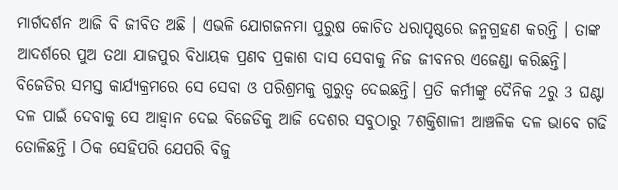ମାର୍ଗଦର୍ଶନ ଆଜି ବି ଜୀବିତ ଅଛି । ଏଭଳି ଯୋଗଜନମା ପୁରୁଷ କୋଚିତ ଧରାପୃଷ୍ଠରେ ଜନ୍ମଗ୍ରହଣ କରନ୍ତି । ତାଙ୍କ ଆଦର୍ଶରେ ପୁଅ ତଥା ଯାଜପୁର ବିଧାୟକ ପ୍ରଣବ ପ୍ରକାଶ ଦାସ ସେବାକୁ ନିଜ ଜୀବନର ଏଜେଣ୍ଡା କରିଛନ୍ତି। ବିଜେଡିର ସମସ୍ତ କାର୍ଯ୍ୟକ୍ରମରେ ସେ ସେବା ଓ ପରିଶ୍ରମକୁ ଗୁରୁତ୍ୱ ଦେଇଛନ୍ତି। ପ୍ରତି କର୍ମୀଙ୍କୁ ଦୈନିକ 2ରୁ 3 ଘଣ୍ଟା ଦଳ ପାଇଁ ଦେବାକୁ ସେ ଆହ୍ୱାନ ଦେଇ ବିଜେଡିକୁ ଆଜି ଦେଶର ସବୁଠାରୁ 7ଶକ୍ତିଶାଳୀ ଆଞ୍ଚଳିକ ଦଳ ଭାବେ ଗଢି ତୋଳିଛନ୍ତି l ଠିକ ସେହିପରି ଯେପରି ବିଜୁ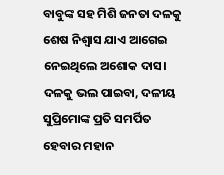ବାବୁଙ୍କ ସହ ମିଶି ଜନତା ଦଳକୁ ଶେଷ ନିଶ୍ୱାସ ଯାଏ ଆଗେଇ ନେଇଥିଲେ ଅଶୋକ ଦାସ। ଦଳକୁ ଭଲ ପାଇବା, ଦଳୀୟ ସୁପ୍ରିମୋଙ୍କ ପ୍ରତି ସମର୍ପିତ ହେବାର ମହାନ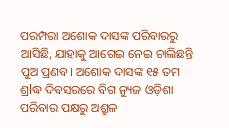ପରମ୍ପରା ଅଶୋକ ଦାସଙ୍କ ପରିବାରରୁ ଆସିଛି, ଯାହାକୁ ଆଗେଇ ନେଇ ଚାଲିଛନ୍ତି ପୁଅ ପ୍ରଣବ। ଅଶୋକ ଦାସଙ୍କ ୧୫ ତମ ଶ୍ରlଦ୍ଧ ଦିବସରରେ ବିଗ ନ୍ୟୁଜ ଓଡ଼ିଶା ପରିବାର ପକ୍ଷରୁ ଅଶ୍ରୁଳ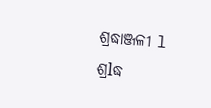ଶ୍ରଦ୍ଧାଞ୍ଜଳୀ l ଶ୍ରlଦ୍ଧ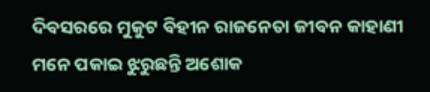ଦିବସରରେ ମୁକୁଟ ବିହୀନ ରାଜନେତା ଜୀବନ କାହାଣୀ ମନେ ପକାଇ ଝୁରୁଛନ୍ତି ଅଶୋକ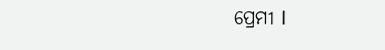ପ୍ରେମୀ l